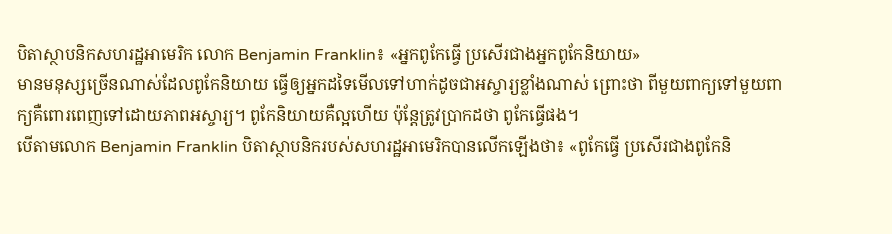បិតាស្ថាបនិកសហរដ្ឋអាមេរិក លោក Benjamin Franklin៖ «អ្នកពូកែធ្វើ ប្រសើរជាងអ្នកពូកែនិយាយ»
មានមនុស្សច្រើនណាស់ដែលពូកែនិយាយ ធ្វើឲ្យអ្នកដទៃមើលទៅហាក់ដូចជាអស្ចារ្យខ្លាំងណាស់ ព្រោះថា ពីមួយពាក្យទៅមួយពាក្យគឺពោរពេញទៅដោយភាពអស្ចារ្យ។ ពូកែនិយាយគឺល្អហើយ ប៉ុន្តែត្រូវប្រាកដថា ពូកែធ្វើផង។
បើតាមលោក Benjamin Franklin បិតាស្ថាបនិករបស់សហរដ្ឋអាមេរិកបានលើកឡើងថា៖ «ពូកែធ្វើ ប្រសើរជាងពូកែនិ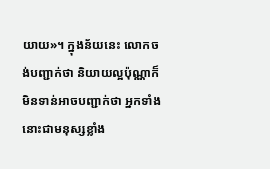យាយ»។ ក្នុងន័យនេះ លោកចង់បញ្ជាក់ថា និយាយល្អប៉ុណ្ណាក៏មិនទាន់អាចបញ្ជាក់ថា អ្នកទាំងនោះជាមនុស្សខ្លាំង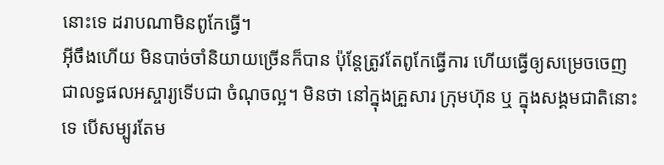នោះទេ ដរាបណាមិនពូកែធ្វើ។
អ៊ីចឹងហើយ មិនបាច់ចាំនិយាយច្រើនក៏បាន ប៉ុន្តែត្រូវតែពូកែធ្វើការ ហើយធ្វើឲ្យសម្រេចចេញជាលទ្ធផលអស្ចារ្យទើបជា ចំណុចល្អ។ មិនថា នៅក្នុងគ្រួសារ ក្រុមហ៊ុន ឬ ក្នុងសង្គមជាតិនោះទេ បើសម្បូរតែម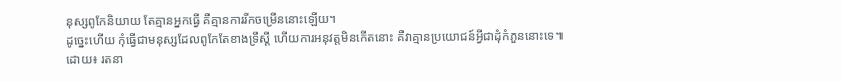នុស្សពូកែនិយាយ តែគ្មានអ្នកធ្វើ គឺគ្មានការរីកចម្រើននោះឡើយ។
ដូច្នេះហើយ កុំធ្វើជាមនុស្សដែលពូកែតែខាងទ្រឹស្ដី ហើយការអនុវត្តមិនកើតនោះ គឺវាគ្មានប្រយោជន៍អ្វីជាដុំកំភួននោះទេ៕ ដោយ៖ រតនា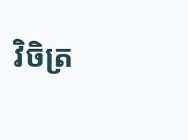វិចិត្រ